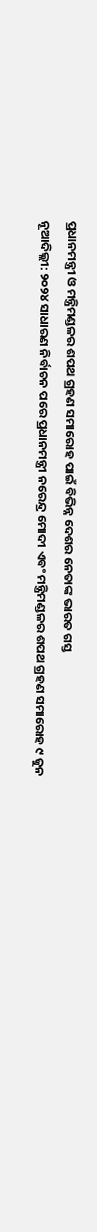ପ୍ରଧାନମନ୍ତ୍ରୀ ଓ ମନ୍ତ୍ରିମଣ୍ଡଳର ଶପଥ ଗ୍ରହଣ ସମାରୋହ ପାଇଁ ବିଭିନ୍ନ ଦେଶର ନେତାଙ୍କ ଭାରତ ଗସ୍ତ
ନୂଆଦିଲ୍ଲୀ: ୨୦୨୪ ସାଧାରଣ ନିର୍ବାଚନ ପରେ ପ୍ରଧାନମନ୍ତ୍ରୀ ନରେନ୍ଦ୍ର ମୋଦୀ ଏବଂ ମନ୍ତ୍ରିମଣ୍ଡଳର ଶପଥ ଗ୍ରହଣ ସମାରୋହ ୯ ଜୁନ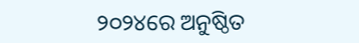୨୦୨୪ରେ ଅନୁଷ୍ଠିତ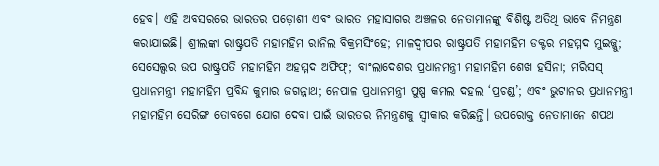ହେବ। ଏହି ଅବସରରେ ଭାରତର ପଡ଼ୋଶୀ ଏବଂ ଭାରତ ମହାସାଗର ଅଞ୍ଚଳର ନେତାମାନଙ୍କୁ ବିଶିଷ୍ଟ ଅତିଥି ଭାବେ ନିମନ୍ତ୍ରଣ କରାଯାଇଛି। ଶ୍ରୀଲଙ୍କା ରାଷ୍ଟ୍ରପତି ମହାମହିମ ରାନିଲ ବିକ୍ରମସିଂହେ; ମାଳଦ୍ୱୀପର ରାଷ୍ଟ୍ରପତି ମହାମହିମ ଡକ୍ଟର ମହମ୍ମଦ ମୁଇଜ୍ଜୁ; ସେସେଲ୍ସର ଉପ ରାଷ୍ଟ୍ରପତି ମହାମହିମ ଅହମ୍ମଦ ଅଫିଫ୍; ବାଂଲାଦେଶର ପ୍ରଧାନମନ୍ତ୍ରୀ ମହାମହିମ ଶେଖ ହସିନା; ମରିସସ୍ ପ୍ରଧାନମନ୍ତ୍ରୀ ମହାମହିମ ପ୍ରବିନ୍ଦ କୁମାର ଜଗନ୍ନାଥ; ନେପାଳ ପ୍ରଧାନମନ୍ତ୍ରୀ ପୁଷ୍ପ କମଲ ଦହଲ ‘ପ୍ରଚଣ୍ଡ’; ଏବଂ ଭୁଟାନର ପ୍ରଧାନମନ୍ତ୍ରୀ ମହାମହିମ ସେରିଙ୍ଗ ତୋବଗେ ଯୋଗ ଦେବା ପାଇଁ ଭାରତର ନିମନ୍ତ୍ରଣକୁ ସ୍ୱୀକାର କରିଛନ୍ତି। ଉପରୋକ୍ତ ନେତାମାନେ ଶପଥ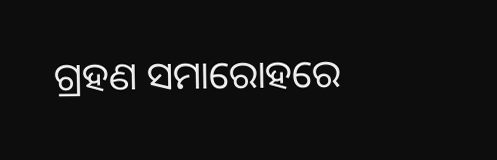ଗ୍ରହଣ ସମାରୋହରେ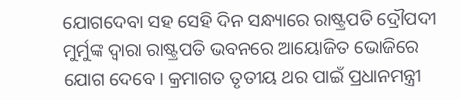ଯୋଗଦେବା ସହ ସେହି ଦିନ ସନ୍ଧ୍ୟାରେ ରାଷ୍ଟ୍ରପତି ଦ୍ରୌପଦୀ ମୁର୍ମୁଙ୍କ ଦ୍ୱାରା ରାଷ୍ଟ୍ରପତି ଭବନରେ ଆୟୋଜିତ ଭୋଜିରେ ଯୋଗ ଦେବେ। କ୍ରମାଗତ ତୃତୀୟ ଥର ପାଇଁ ପ୍ରଧାନମନ୍ତ୍ରୀ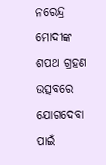ନରେନ୍ଦ୍ର ମୋଦୀଙ୍କ ଶପଥ ଗ୍ରହଣ ଉତ୍ସବରେ ଯୋଗଦେବା ପାଇଁ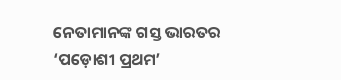ନେତାମାନଙ୍କ ଗସ୍ତ ଭାରତର ‘ପଡ଼ୋଶୀ ପ୍ରଥମ’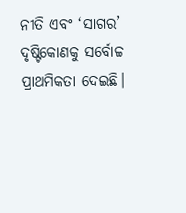ନୀତି ଏବଂ ‘ସାଗର’ ଦୃଷ୍ଟିକୋଣକୁ ସର୍ବୋଚ୍ଚ ପ୍ରାଥମିକତା ଦେଇଛି।